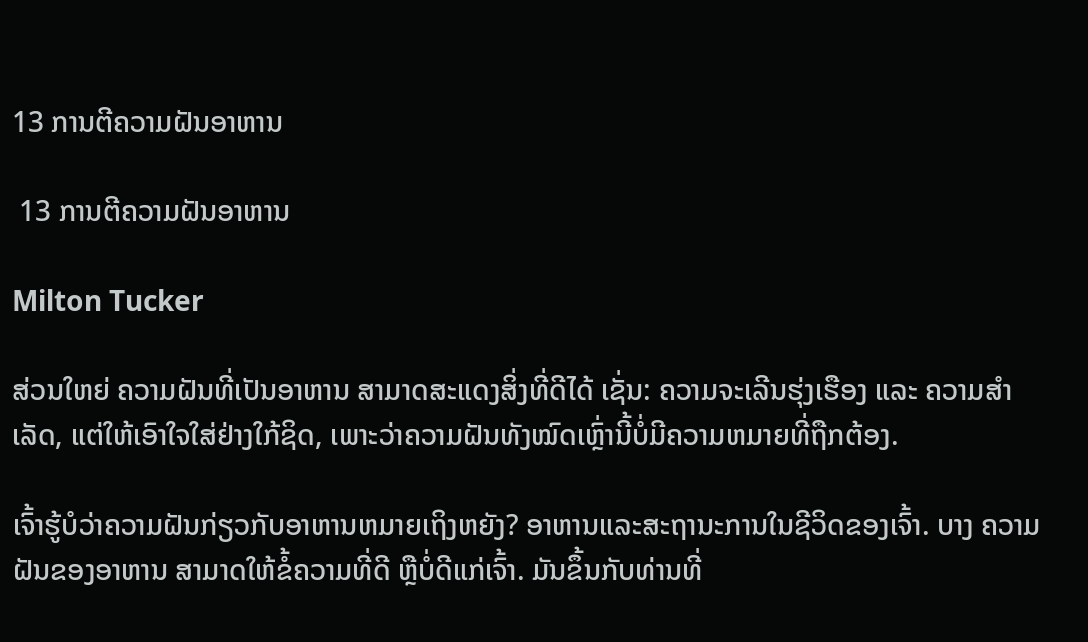13 ການຕີຄວາມຝັນອາຫານ

 13 ການຕີຄວາມຝັນອາຫານ

Milton Tucker

ສ່ວນໃຫຍ່ ຄວາມຝັນທີ່ເປັນອາຫານ ສາມາດສະແດງສິ່ງທີ່ດີໄດ້ ເຊັ່ນ: ຄວາມຈະເລີນຮຸ່ງເຮືອງ ແລະ ຄວາມສໍາເລັດ, ແຕ່ໃຫ້ເອົາໃຈໃສ່ຢ່າງໃກ້ຊິດ, ເພາະວ່າຄວາມຝັນທັງໝົດເຫຼົ່ານີ້ບໍ່ມີຄວາມຫມາຍທີ່ຖືກຕ້ອງ.

ເຈົ້າຮູ້ບໍວ່າຄວາມຝັນກ່ຽວກັບອາຫານຫມາຍເຖິງຫຍັງ? ອາຫານແລະສະຖານະການໃນຊີວິດຂອງເຈົ້າ. ບາງ ຄວາມຝັນຂອງອາຫານ ສາມາດໃຫ້ຂໍ້ຄວາມທີ່ດີ ຫຼືບໍ່ດີແກ່ເຈົ້າ. ມັນຂຶ້ນກັບທ່ານທີ່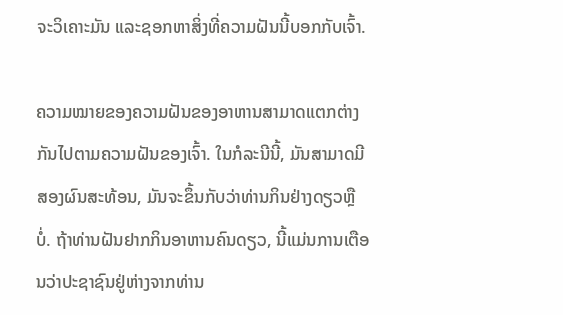ຈະວິເຄາະມັນ ແລະຊອກຫາສິ່ງທີ່ຄວາມຝັນນີ້ບອກກັບເຈົ້າ.

ຄວາມໝາຍຂອງຄວາມຝັນຂອງອາຫານສາມາດແຕກຕ່າງກັນໄປຕາມຄວາມຝັນຂອງເຈົ້າ. ໃນກໍລະນີນີ້, ມັນສາມາດມີສອງຜົນສະທ້ອນ, ມັນຈະຂຶ້ນກັບວ່າທ່ານກິນຢ່າງດຽວຫຼືບໍ່. ຖ້າທ່ານຝັນຢາກກິນອາຫານຄົນດຽວ, ນີ້ແມ່ນການເຕືອນວ່າປະຊາຊົນຢູ່ຫ່າງຈາກທ່ານ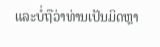ແລະບໍ່ຖືວ່າທ່ານເປັນມິດຫຼາ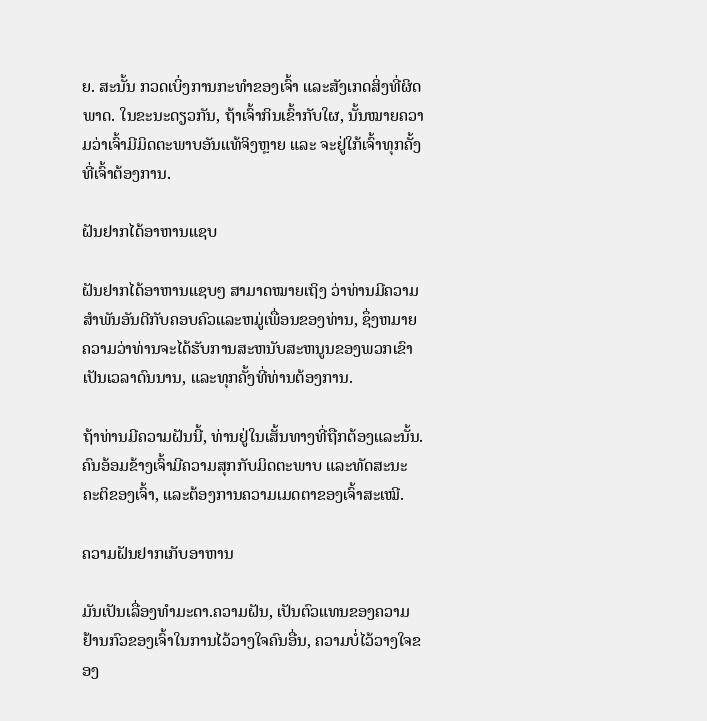ຍ. ສະນັ້ນ ກວດເບິ່ງການກະທຳຂອງເຈົ້າ ແລະສັງເກດສິ່ງທີ່ຜິດພາດ. ໃນຂະນະດຽວກັນ, ຖ້າເຈົ້າກິນເຂົ້າກັບໃຜ, ນັ້ນໝາຍຄວາມວ່າເຈົ້າມີມິດຕະພາບອັນແທ້ຈິງຫຼາຍ ແລະ ຈະຢູ່ໃກ້ເຈົ້າທຸກຄັ້ງທີ່ເຈົ້າຕ້ອງການ.

ຝັນຢາກໄດ້ອາຫານແຊບ

ຝັນຢາກໄດ້ອາຫານແຊບໆ ສາມາດໝາຍເຖິງ ວ່າທ່ານມີຄວາມສໍາພັນອັນດີກັບຄອບຄົວແລະຫມູ່ເພື່ອນຂອງທ່ານ, ຊຶ່ງຫມາຍຄວາມວ່າທ່ານຈະໄດ້ຮັບການສະຫນັບສະຫນູນຂອງພວກເຂົາເປັນເວລາດົນນານ, ແລະທຸກຄັ້ງທີ່ທ່ານຕ້ອງການ.

ຖ້າທ່ານມີຄວາມຝັນນີ້, ທ່ານຢູ່ໃນເສັ້ນທາງທີ່ຖືກຕ້ອງແລະນັ້ນ. ຄົນອ້ອມຂ້າງເຈົ້າມີຄວາມສຸກກັບມິດຕະພາບ ແລະທັດສະນະຄະຕິຂອງເຈົ້າ, ແລະຕ້ອງການຄວາມເມດຕາຂອງເຈົ້າສະເໝີ.

ຄວາມຝັນຢາກເກັບອາຫານ

ມັນເປັນເລື່ອງທຳມະດາ.ຄວາມຝັນ, ເປັນຕົວແທນຂອງຄວາມຢ້ານກົວຂອງເຈົ້າໃນການໄວ້ວາງໃຈຄົນອື່ນ, ຄວາມບໍ່ໄວ້ວາງໃຈຂອງ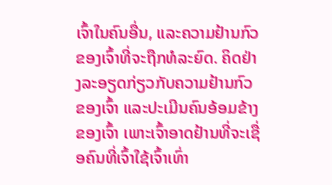ເຈົ້າໃນຄົນອື່ນ, ແລະຄວາມຢ້ານກົວຂອງເຈົ້າທີ່ຈະຖືກທໍລະຍົດ. ຄິດຢ່າງລະອຽດກ່ຽວກັບຄວາມຢ້ານກົວຂອງເຈົ້າ ແລະປະເມີນຄົນອ້ອມຂ້າງຂອງເຈົ້າ ເພາະເຈົ້າອາດຢ້ານທີ່ຈະເຊື່ອຄົນທີ່ເຈົ້າໃຊ້ເຈົ້າເທົ່າ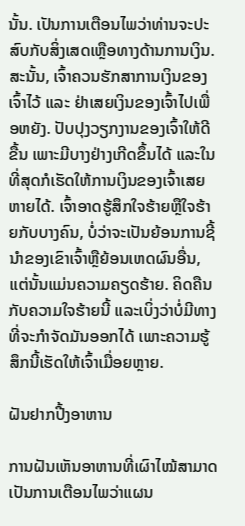ນັ້ນ. ເປັນການເຕືອນໄພວ່າທ່ານຈະປະສົບກັບສິ່ງເສດເຫຼືອທາງດ້ານການເງິນ. ສະນັ້ນ, ເຈົ້າຄວນຮັກສາການເງິນຂອງເຈົ້າໄວ້ ແລະ ຢ່າເສຍເງິນຂອງເຈົ້າໄປເພື່ອຫຍັງ. ປັບປຸງວຽກງານຂອງເຈົ້າໃຫ້ດີຂື້ນ ເພາະມີບາງຢ່າງເກີດຂຶ້ນໄດ້ ແລະໃນທີ່ສຸດກໍເຮັດໃຫ້ການເງິນຂອງເຈົ້າເສຍຫາຍໄດ້. ເຈົ້າອາດຮູ້ສຶກໃຈຮ້າຍຫຼືໃຈຮ້າຍກັບບາງຄົນ, ບໍ່ວ່າຈະເປັນຍ້ອນການຊີ້ນຳຂອງເຂົາເຈົ້າຫຼືຍ້ອນເຫດຜົນອື່ນ, ແຕ່ນັ້ນແມ່ນຄວາມຄຽດຮ້າຍ. ຄິດຄືນກັບຄວາມໃຈຮ້າຍນີ້ ແລະເບິ່ງວ່າບໍ່ມີທາງທີ່ຈະກໍາຈັດມັນອອກໄດ້ ເພາະຄວາມຮູ້ສຶກນີ້ເຮັດໃຫ້ເຈົ້າເມື່ອຍຫຼາຍ.

ຝັນຢາກປີ້ງອາຫານ

ການຝັນເຫັນອາຫານທີ່ເຜົາໄໝ້ສາມາດເປັນການເຕືອນໄພວ່າແຜນ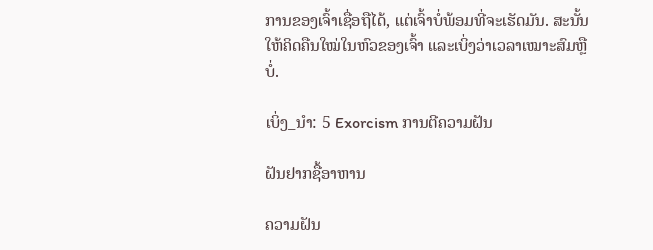ການຂອງເຈົ້າເຊື່ອຖືໄດ້, ແຕ່ເຈົ້າບໍ່ພ້ອມທີ່ຈະເຮັດມັນ. ສະນັ້ນໃຫ້ຄິດຄືນໃໝ່ໃນຫົວຂອງເຈົ້າ ແລະເບິ່ງວ່າເວລາເໝາະສົມຫຼືບໍ່.

ເບິ່ງ_ນຳ: 5 Exorcism ການຕີຄວາມຝັນ

ຝັນຢາກຊື້ອາຫານ

ຄວາມຝັນ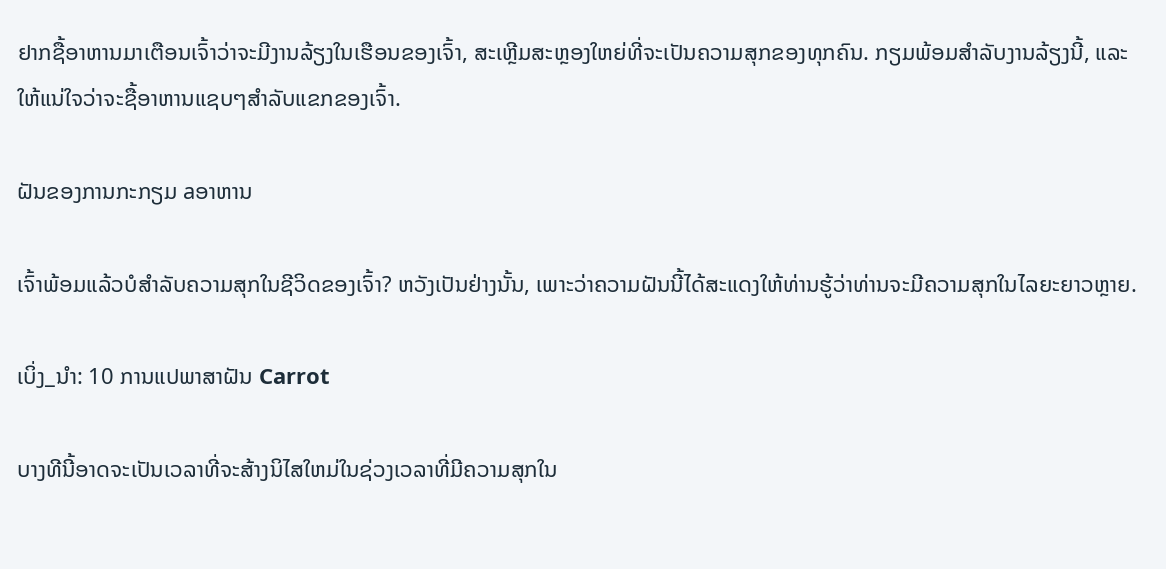ຢາກຊື້ອາຫານມາເຕືອນເຈົ້າວ່າຈະມີງານລ້ຽງໃນເຮືອນຂອງເຈົ້າ, ສະເຫຼີມສະຫຼອງໃຫຍ່ທີ່ຈະເປັນຄວາມສຸກຂອງທຸກຄົນ. ກຽມພ້ອມສໍາລັບງານລ້ຽງນີ້, ແລະໃຫ້ແນ່ໃຈວ່າຈະຊື້ອາຫານແຊບໆສໍາລັບແຂກຂອງເຈົ້າ.

ຝັນຂອງການກະກຽມ aອາຫານ

ເຈົ້າພ້ອມແລ້ວບໍສຳລັບຄວາມສຸກໃນຊີວິດຂອງເຈົ້າ? ຫວັງເປັນຢ່າງນັ້ນ, ເພາະວ່າຄວາມຝັນນີ້ໄດ້ສະແດງໃຫ້ທ່ານຮູ້ວ່າທ່ານຈະມີຄວາມສຸກໃນໄລຍະຍາວຫຼາຍ.

ເບິ່ງ_ນຳ: 10 ການແປພາສາຝັນ Carrot

ບາງທີນີ້ອາດຈະເປັນເວລາທີ່ຈະສ້າງນິໄສໃຫມ່ໃນຊ່ວງເວລາທີ່ມີຄວາມສຸກໃນ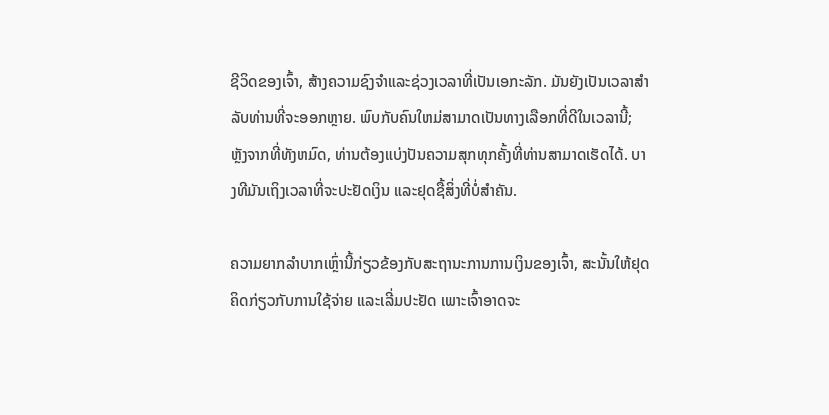ຊີວິດຂອງເຈົ້າ, ສ້າງຄວາມຊົງຈໍາແລະຊ່ວງເວລາທີ່ເປັນເອກະລັກ. ມັນຍັງເປັນເວລາສໍາລັບທ່ານທີ່ຈະອອກຫຼາຍ. ພົບກັບຄົນໃຫມ່ສາມາດເປັນທາງເລືອກທີ່ດີໃນເວລານີ້; ຫຼັງຈາກທີ່ທັງຫມົດ, ທ່ານຕ້ອງແບ່ງປັນຄວາມສຸກທຸກຄັ້ງທີ່ທ່ານສາມາດເຮັດໄດ້. ບາງທີມັນເຖິງເວລາທີ່ຈະປະຢັດເງິນ ແລະຢຸດຊື້ສິ່ງທີ່ບໍ່ສຳຄັນ.

ຄວາມຍາກລຳບາກເຫຼົ່ານີ້ກ່ຽວຂ້ອງກັບສະຖານະການການເງິນຂອງເຈົ້າ, ສະນັ້ນໃຫ້ຢຸດຄິດກ່ຽວກັບການໃຊ້ຈ່າຍ ແລະເລີ່ມປະຢັດ ເພາະເຈົ້າອາດຈະ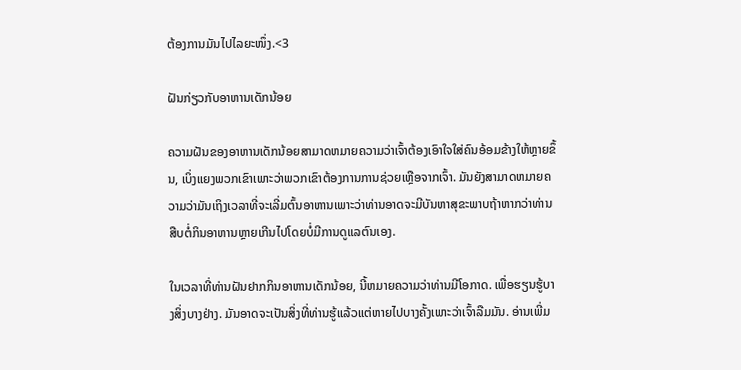ຕ້ອງການມັນໄປໄລຍະໜຶ່ງ.<3

ຝັນກ່ຽວກັບອາຫານເດັກນ້ອຍ

ຄວາມຝັນຂອງອາຫານເດັກນ້ອຍສາມາດຫມາຍຄວາມວ່າເຈົ້າຕ້ອງເອົາໃຈໃສ່ຄົນອ້ອມຂ້າງໃຫ້ຫຼາຍຂຶ້ນ, ເບິ່ງແຍງພວກເຂົາເພາະວ່າພວກເຂົາຕ້ອງການການຊ່ວຍເຫຼືອຈາກເຈົ້າ. ມັນຍັງສາມາດຫມາຍຄວາມວ່າມັນເຖິງເວລາທີ່ຈະເລີ່ມຕົ້ນອາຫານເພາະວ່າທ່ານອາດຈະມີບັນຫາສຸຂະພາບຖ້າຫາກວ່າທ່ານສືບຕໍ່ກິນອາຫານຫຼາຍເກີນໄປໂດຍບໍ່ມີການດູແລຕົນເອງ.

ໃນເວລາທີ່ທ່ານຝັນຢາກກິນອາຫານເດັກນ້ອຍ, ນີ້ຫມາຍຄວາມວ່າທ່ານມີໂອກາດ. ເພື່ອຮຽນຮູ້ບາງສິ່ງບາງຢ່າງ. ມັນອາດຈະເປັນສິ່ງທີ່ທ່ານຮູ້ແລ້ວແຕ່ຫາຍໄປບາງຄັ້ງເພາະວ່າເຈົ້າລືມມັນ. ອ່ານເພີ່ມ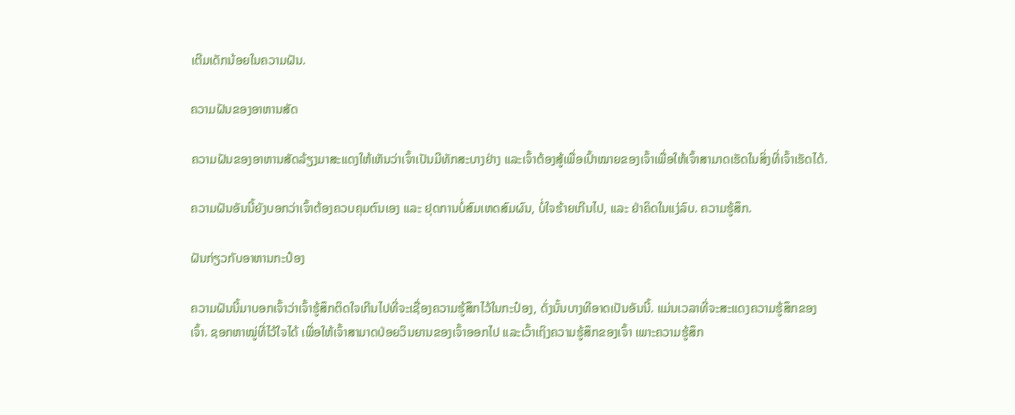ເຕີມເດັກນ້ອຍໃນຄວາມຝັນ.

ຄວາມຝັນຂອງອາຫານສັດ

ຄວາມຝັນຂອງອາຫານສັດລ້ຽງມາສະແດງໃຫ້ເຫັນວ່າເຈົ້າເປັນມີທັກສະບາງຢ່າງ ແລະເຈົ້າຕ້ອງສູ້ເພື່ອເປົ້າໝາຍຂອງເຈົ້າເພື່ອໃຫ້ເຈົ້າສາມາດເຮັດໃນສິ່ງທີ່ເຈົ້າເຮັດໄດ້.

ຄວາມຝັນອັນນີ້ຍັງບອກວ່າເຈົ້າຕ້ອງຄວບຄຸມຕົນເອງ ແລະ ຢຸດການບໍ່ສົມເຫດສົມຜົນ, ບໍ່ໃຈຮ້າຍເກີນໄປ, ແລະ ຢ່າຄິດໃນແງ່ລົບ. ຄວາມຮູ້ສຶກ.

ຝັນກ່ຽວກັບອາຫານກະປ໋ອງ

ຄວາມຝັນນີ້ມາບອກເຈົ້າວ່າເຈົ້າຮູ້ສຶກຕິດໃຈເກີນໄປທີ່ຈະເຊື່ອງຄວາມຮູ້ສຶກໄວ້ໃນກະປ໋ອງ, ດັ່ງນັ້ນບາງທີອາດເປັນອັນນີ້. ແມ່ນເວລາທີ່ຈະສະແດງຄວາມຮູ້ສຶກຂອງເຈົ້າ. ຊອກຫາໝູ່ທີ່ໄວ້ໃຈໄດ້ ເພື່ອໃຫ້ເຈົ້າສາມາດປ່ອຍວິນຍານຂອງເຈົ້າອອກໄປ ແລະເວົ້າເຖິງຄວາມຮູ້ສຶກຂອງເຈົ້າ ເພາະຄວາມຮູ້ສຶກ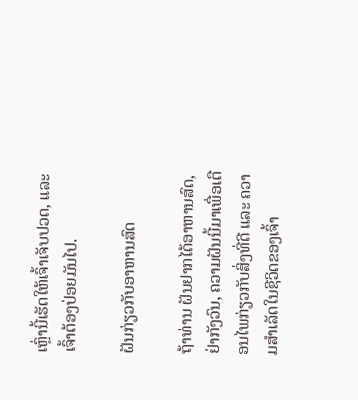ເຫຼົ່ານີ້ເຮັດໃຫ້ເຈົ້າເຈັບປວດ, ແລະເຈົ້າຕ້ອງປ່ອຍມັນໄປ.

ຝັນກ່ຽວກັບອາຫານສົດ

ຖ້າທ່ານ ຝັນຢາກໄດ້ອາຫານສົດ, ຢ່າກັງວົນ, ຄວາມຝັນນີ້ມາເພື່ອເຕືອນໄພກ່ຽວກັບສິ່ງທີ່ດີ ແລະ ຄວາມສຳເລັດໃນຊີວິດຂອງເຈົ້າ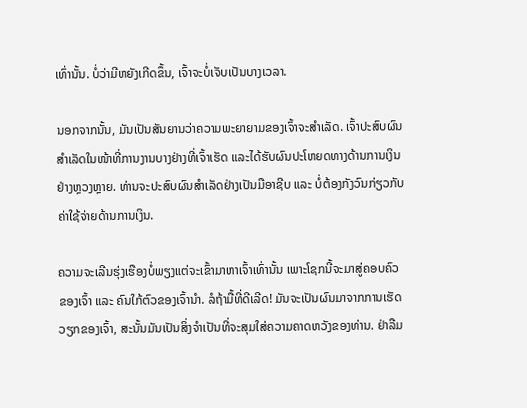ເທົ່ານັ້ນ. ບໍ່ວ່າມີຫຍັງເກີດຂຶ້ນ, ເຈົ້າຈະບໍ່ເຈັບເປັນບາງເວລາ.

ນອກຈາກນັ້ນ, ມັນເປັນສັນຍານວ່າຄວາມພະຍາຍາມຂອງເຈົ້າຈະສໍາເລັດ. ເຈົ້າປະສົບຜົນສຳເລັດໃນໜ້າທີ່ການງານບາງຢ່າງທີ່ເຈົ້າເຮັດ ແລະໄດ້ຮັບຜົນປະໂຫຍດທາງດ້ານການເງິນຢ່າງຫຼວງຫຼາຍ. ທ່ານຈະປະສົບຜົນສຳເລັດຢ່າງເປັນມືອາຊີບ ແລະ ບໍ່ຕ້ອງກັງວົນກ່ຽວກັບຄ່າໃຊ້ຈ່າຍດ້ານການເງິນ.

ຄວາມຈະເລີນຮຸ່ງເຮືອງບໍ່ພຽງແຕ່ຈະເຂົ້າມາຫາເຈົ້າເທົ່ານັ້ນ ເພາະໂຊກນີ້ຈະມາສູ່ຄອບຄົວຂອງເຈົ້າ ແລະ ຄົນໃກ້ຕົວຂອງເຈົ້ານຳ. ລໍຖ້າມື້ທີ່ດີເລີດ! ມັນຈະເປັນຜົນມາຈາກການເຮັດວຽກຂອງເຈົ້າ, ສະນັ້ນມັນເປັນສິ່ງຈໍາເປັນທີ່ຈະສຸມໃສ່ຄວາມຄາດຫວັງຂອງທ່ານ. ຢ່າລືມ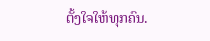ຕັ້ງໃຈໃຫ້ທຸກຄົນ.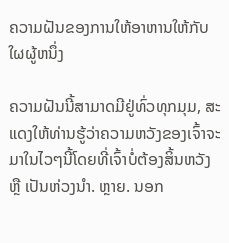ຄວາມຝັນຂອງການໃຫ້ອາຫານໃຫ້ກັບໃຜຜູ້ຫນຶ່ງ

ຄວາມຝັນນີ້ສາມາດມີຢູ່ທົ່ວທຸກມຸມ, ສະແດງໃຫ້ທ່ານຮູ້ວ່າຄວາມຫວັງຂອງເຈົ້າຈະມາໃນໄວໆນີ້ໂດຍທີ່ເຈົ້າບໍ່ຕ້ອງສິ້ນຫວັງ ຫຼື ເປັນຫ່ວງນຳ. ຫຼາຍ. ນອກ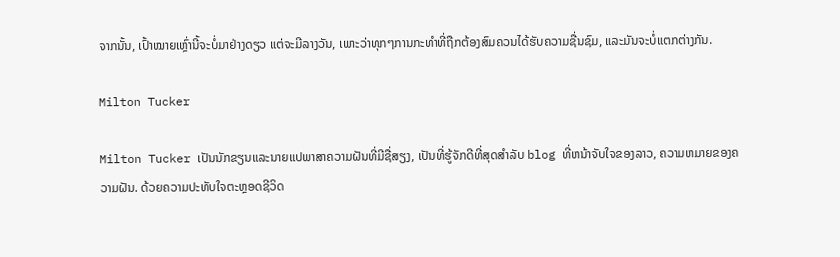ຈາກນັ້ນ, ເປົ້າໝາຍເຫຼົ່ານີ້ຈະບໍ່ມາຢ່າງດຽວ ແຕ່ຈະມີລາງວັນ, ເພາະວ່າທຸກໆການກະທໍາທີ່ຖືກຕ້ອງສົມຄວນໄດ້ຮັບຄວາມຊື່ນຊົມ, ແລະມັນຈະບໍ່ແຕກຕ່າງກັນ.

Milton Tucker

Milton Tucker ເປັນນັກຂຽນແລະນາຍແປພາສາຄວາມຝັນທີ່ມີຊື່ສຽງ, ເປັນທີ່ຮູ້ຈັກດີທີ່ສຸດສໍາລັບ blog ທີ່ຫນ້າຈັບໃຈຂອງລາວ, ຄວາມຫມາຍຂອງຄວາມຝັນ. ດ້ວຍຄວາມປະທັບໃຈຕະຫຼອດຊີວິດ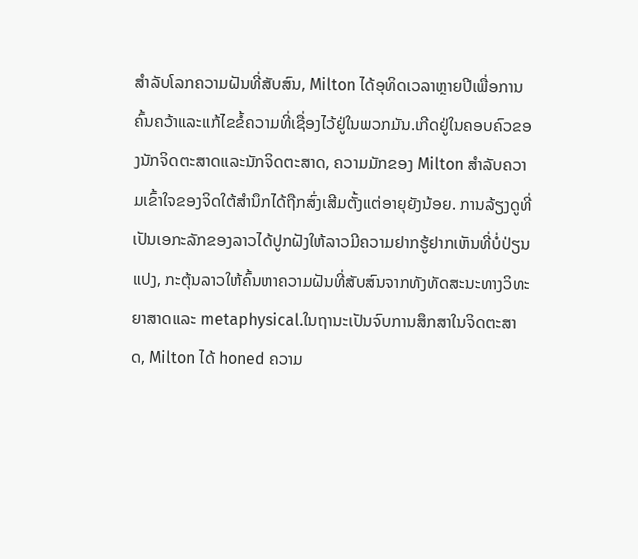ສໍາລັບໂລກຄວາມຝັນທີ່ສັບສົນ, Milton ໄດ້ອຸທິດເວລາຫຼາຍປີເພື່ອການຄົ້ນຄວ້າແລະແກ້ໄຂຂໍ້ຄວາມທີ່ເຊື່ອງໄວ້ຢູ່ໃນພວກມັນ.ເກີດຢູ່ໃນຄອບຄົວຂອງນັກຈິດຕະສາດແລະນັກຈິດຕະສາດ, ຄວາມມັກຂອງ Milton ສໍາລັບຄວາມເຂົ້າໃຈຂອງຈິດໃຕ້ສໍານຶກໄດ້ຖືກສົ່ງເສີມຕັ້ງແຕ່ອາຍຸຍັງນ້ອຍ. ການລ້ຽງດູທີ່ເປັນເອກະລັກຂອງລາວໄດ້ປູກຝັງໃຫ້ລາວມີຄວາມຢາກຮູ້ຢາກເຫັນທີ່ບໍ່ປ່ຽນແປງ, ກະຕຸ້ນລາວໃຫ້ຄົ້ນຫາຄວາມຝັນທີ່ສັບສົນຈາກທັງທັດສະນະທາງວິທະຍາສາດແລະ metaphysical.ໃນຖານະເປັນຈົບການສຶກສາໃນຈິດຕະສາດ, Milton ໄດ້ honed ຄວາມ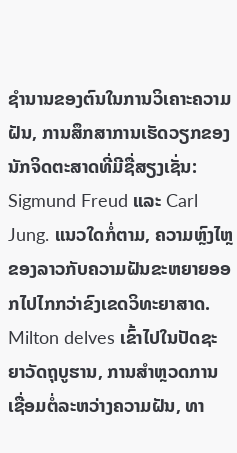ຊໍານານຂອງຕົນໃນການວິເຄາະຄວາມຝັນ, ການສຶກສາການເຮັດວຽກຂອງນັກຈິດຕະສາດທີ່ມີຊື່ສຽງເຊັ່ນ: Sigmund Freud ແລະ Carl Jung. ແນວໃດກໍ່ຕາມ, ຄວາມຫຼົງໄຫຼຂອງລາວກັບຄວາມຝັນຂະຫຍາຍອອກໄປໄກກວ່າຂົງເຂດວິທະຍາສາດ. Milton delves ເຂົ້າໄປໃນປັດຊະຍາວັດຖຸບູຮານ, ການສໍາຫຼວດການເຊື່ອມຕໍ່ລະຫວ່າງຄວາມຝັນ, ທາ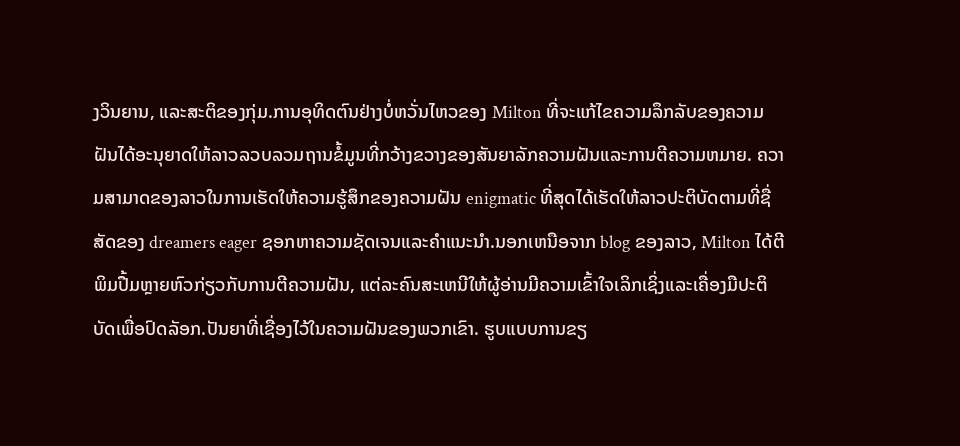ງວິນຍານ, ແລະສະຕິຂອງກຸ່ມ.ການອຸທິດຕົນຢ່າງບໍ່ຫວັ່ນໄຫວຂອງ Milton ທີ່ຈະແກ້ໄຂຄວາມລຶກລັບຂອງຄວາມຝັນໄດ້ອະນຸຍາດໃຫ້ລາວລວບລວມຖານຂໍ້ມູນທີ່ກວ້າງຂວາງຂອງສັນຍາລັກຄວາມຝັນແລະການຕີຄວາມຫມາຍ. ຄວາມສາມາດຂອງລາວໃນການເຮັດໃຫ້ຄວາມຮູ້ສຶກຂອງຄວາມຝັນ enigmatic ທີ່ສຸດໄດ້ເຮັດໃຫ້ລາວປະຕິບັດຕາມທີ່ຊື່ສັດຂອງ dreamers eager ຊອກຫາຄວາມຊັດເຈນແລະຄໍາແນະນໍາ.ນອກເຫນືອຈາກ blog ຂອງລາວ, Milton ໄດ້ຕີພິມປື້ມຫຼາຍຫົວກ່ຽວກັບການຕີຄວາມຝັນ, ແຕ່ລະຄົນສະເຫນີໃຫ້ຜູ້ອ່ານມີຄວາມເຂົ້າໃຈເລິກເຊິ່ງແລະເຄື່ອງມືປະຕິບັດເພື່ອປົດລັອກ.ປັນຍາທີ່ເຊື່ອງໄວ້ໃນຄວາມຝັນຂອງພວກເຂົາ. ຮູບແບບການຂຽ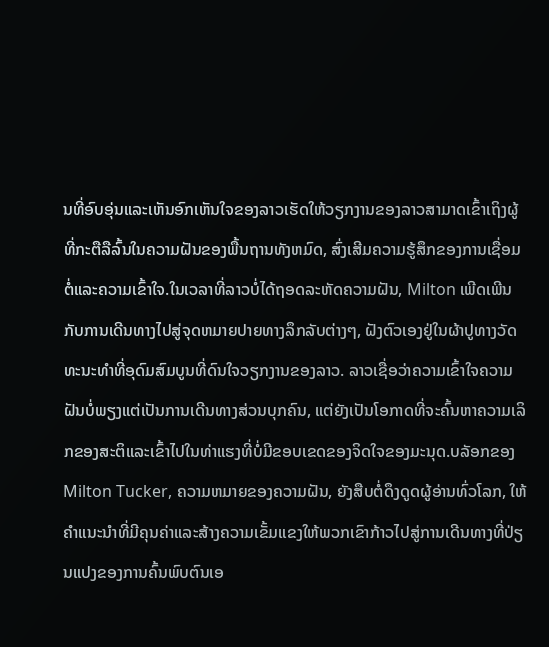ນທີ່ອົບອຸ່ນແລະເຫັນອົກເຫັນໃຈຂອງລາວເຮັດໃຫ້ວຽກງານຂອງລາວສາມາດເຂົ້າເຖິງຜູ້ທີ່ກະຕືລືລົ້ນໃນຄວາມຝັນຂອງພື້ນຖານທັງຫມົດ, ສົ່ງເສີມຄວາມຮູ້ສຶກຂອງການເຊື່ອມຕໍ່ແລະຄວາມເຂົ້າໃຈ.ໃນເວລາທີ່ລາວບໍ່ໄດ້ຖອດລະຫັດຄວາມຝັນ, Milton ເພີດເພີນກັບການເດີນທາງໄປສູ່ຈຸດຫມາຍປາຍທາງລຶກລັບຕ່າງໆ, ຝັງຕົວເອງຢູ່ໃນຜ້າປູທາງວັດທະນະທໍາທີ່ອຸດົມສົມບູນທີ່ດົນໃຈວຽກງານຂອງລາວ. ລາວເຊື່ອວ່າຄວາມເຂົ້າໃຈຄວາມຝັນບໍ່ພຽງແຕ່ເປັນການເດີນທາງສ່ວນບຸກຄົນ, ແຕ່ຍັງເປັນໂອກາດທີ່ຈະຄົ້ນຫາຄວາມເລິກຂອງສະຕິແລະເຂົ້າໄປໃນທ່າແຮງທີ່ບໍ່ມີຂອບເຂດຂອງຈິດໃຈຂອງມະນຸດ.ບລັອກຂອງ Milton Tucker, ຄວາມຫມາຍຂອງຄວາມຝັນ, ຍັງສືບຕໍ່ດຶງດູດຜູ້ອ່ານທົ່ວໂລກ, ໃຫ້ຄໍາແນະນໍາທີ່ມີຄຸນຄ່າແລະສ້າງຄວາມເຂັ້ມແຂງໃຫ້ພວກເຂົາກ້າວໄປສູ່ການເດີນທາງທີ່ປ່ຽນແປງຂອງການຄົ້ນພົບຕົນເອ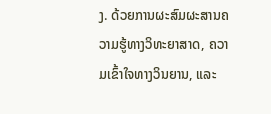ງ. ດ້ວຍການຜະສົມຜະສານຄວາມຮູ້ທາງວິທະຍາສາດ, ຄວາມເຂົ້າໃຈທາງວິນຍານ, ແລະ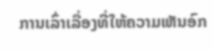ການເລົ່າເລື່ອງທີ່ໃຫ້ຄວາມເຫັນອົກ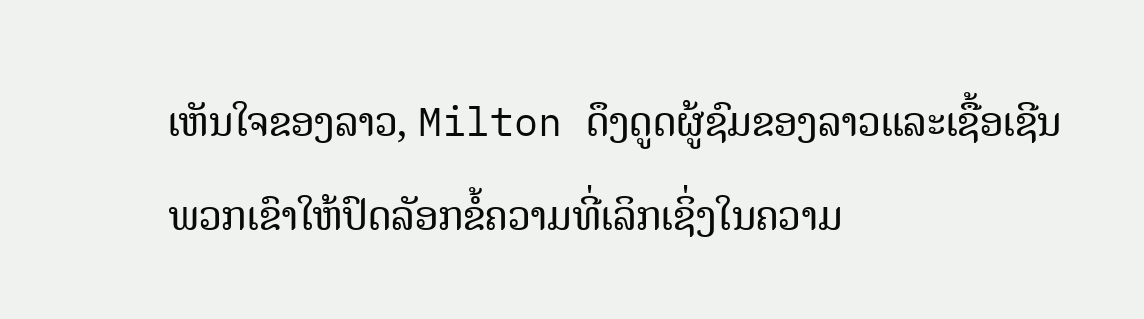ເຫັນໃຈຂອງລາວ, Milton ດຶງດູດຜູ້ຊົມຂອງລາວແລະເຊື້ອເຊີນພວກເຂົາໃຫ້ປົດລັອກຂໍ້ຄວາມທີ່ເລິກເຊິ່ງໃນຄວາມ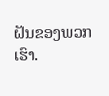ຝັນຂອງພວກເຮົາ.